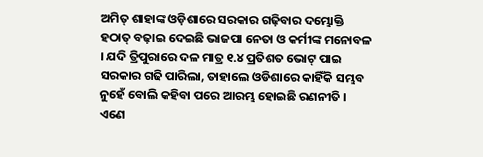ଅମିତ୍ ଶାହାଙ୍କ ଓଡ଼ିଶାରେ ସରକାର ଗଢ଼ିବାର ଦମ୍ଭୋକ୍ତି ହଠାତ୍ ବଢ଼ାଇ ଦେଇଛି ଭାଜପା ନେତା ଓ କର୍ମୀଙ୍କ ମନୋବଳ । ଯଦି ତ୍ରିପୁରାରେ ଦଳ ମାତ୍ର ୧.୪ ପ୍ରତିଶତ ଭୋଟ୍ ପାଇ ସରକାର ଗଢି ପାରିଲା, ତାହାଲେ ଓଡିଶାରେ କାହିଁକି ସମ୍ଭବ ନୁହେଁ ବୋଲି କହିବା ପରେ ଆରମ୍ଭ ହୋଇଛି ରଣନୀତି ।
ଏଣେ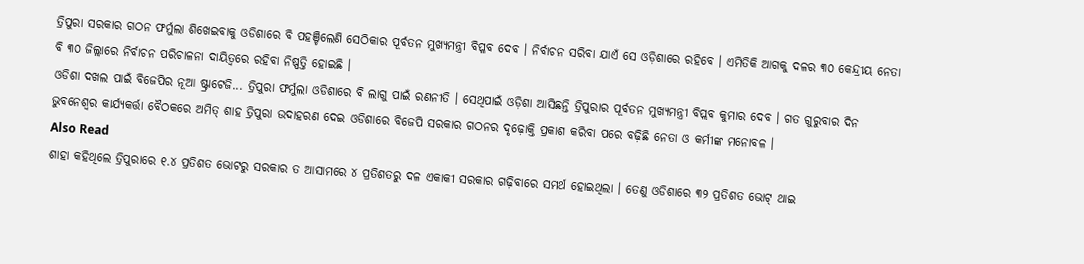ତ୍ରିପୁରା ସରକାର ଗଠନ ଫର୍ମୁଲା ଶିଖେଇବାକୁ ଓଡିଶାରେ ବି ପହଞ୍ଚିଲେଣି ସେଠିକାର ପୂର୍ବତନ ମୁଖ୍ୟମନ୍ତ୍ରୀ ବିପ୍ଳବ ଦେବ । ନିର୍ବାଚନ ସରିବା ଯାଏଁ ସେ ଓଡ଼ିଶାରେ ରହିବେ । ଏମିତିକି ଆଗକୁ ଦଳର ୩୦ କେନ୍ଦ୍ରୀୟ ନେତା ବି ୩୦ ଜିଲ୍ଲାରେ ନିର୍ବାଚନ ପରିଚାଳନା ଦାୟିତ୍ୱରେ ରହିବା ନିଷ୍ପତ୍ତି ହୋଇଛି ।
ଓଡିଶା ଦଖଲ ପାଇଁ ବିଜେପିର ନୂଆ ଷ୍ଟ୍ରାଟେଜି... ତ୍ରିପୁରା ଫର୍ମୁଲା ଓଡିଶାରେ ବି ଲାଗୁ ପାଇଁ ରଣନୀତି । ସେଥିପାଇଁ ଓଡ଼ିଶା ଆସିଛନ୍ତି ତ୍ରିପୁରାର ପୂର୍ବତନ ମୁଖ୍ୟମନ୍ତ୍ରୀ ବିପ୍ଲବ କୁମାର ଦେବ । ଗତ ଗୁରୁବାର ଦିନ ଭୁବନେଶ୍ୱର କାର୍ଯ୍ୟକର୍ତ୍ତା ବୈଠକରେ ଅମିତ୍ ଶାହ ତ୍ରିପୁରା ଉଦାହରଣ ଦେଇ ଓଡିଶାରେ ବିଜେପି ସରକାର ଗଠନର ଦୃଢ଼ୋକ୍ତି ପ୍ରକାଶ କରିବା ପରେ ବଢ଼ିଛି ନେତା ଓ କର୍ମୀଙ୍କ ମନୋବଳ ।
Also Read
ଶାହା କହିଥିଲେ ତ୍ରିପୁରାରେ ୧.୪ ପ୍ରତିଶତ ଭୋଟରୁ ସରକାର ତ ଆସାମରେ ୪ ପ୍ରତିଶତରୁ ଦଳ ଏକାକୀ ସରକାର ଗଢ଼ିବାରେ ସମର୍ଥ ହୋଇଥିଲା । ତେଣୁ ଓଡିଶାରେ ୩୨ ପ୍ରତିଶତ ଭୋଟ୍ ଥାଇ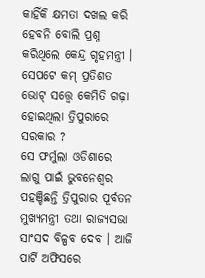କାହିଁକି କ୍ଷମତା ଦଖଲ କରି ହେବନି ବୋଲି ପ୍ରଶ୍ନ କରିଥିଲେ କେନ୍ଦ୍ର ଗୃହମନ୍ତ୍ରୀ । ସେପଟେ କମ୍ ପ୍ରତିଶତ ଭୋଟ୍ ସତ୍ତ୍ୱେ କେମିତି ଗଢ଼ା ହୋଇଥିଲା ତ୍ରିପୁରାରେ ସରକାର ?
ସେ ଫର୍ମୁଲା ଓଡିଶାରେ ଲାଗୁ ପାଇଁ ଭୁବନେଶ୍ୱର ପହଞ୍ଚିଛନ୍ତି ତ୍ରିପୁରାର ପୂର୍ବତନ ମୁଖ୍ୟମନ୍ତ୍ରୀ ତଥା ରାଜ୍ୟସଭା ସାଂସଦ ବିଳ୍ପବ ଦେବ । ଆଜି ପାର୍ଟି ଅଫିସରେ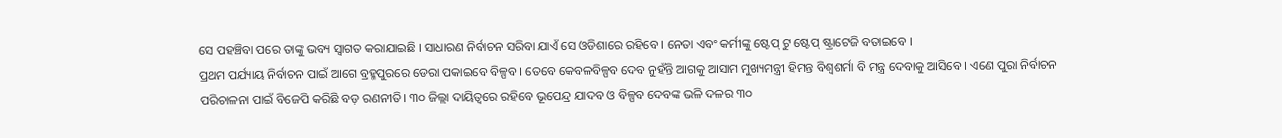ସେ ପହଞ୍ଚିବା ପରେ ତାଙ୍କୁ ଭବ୍ୟ ସ୍ୱାଗତ କରାଯାଇଛି । ସାଧାରଣ ନିର୍ବାଚନ ସରିବା ଯାଏଁ ସେ ଓଡିଶାରେ ରହିବେ । ନେତା ଏବଂ କର୍ମୀଙ୍କୁ ଷ୍ଟେପ୍ ଟୁ ଷ୍ଟେପ୍ ଷ୍ଟ୍ରାଟେଜି ବତାଇବେ ।
ପ୍ରଥମ ପର୍ଯ୍ୟାୟ ନିର୍ବାଚନ ପାଇଁ ଆଗେ ବ୍ରହ୍ମପୁରରେ ଡେରା ପକାଇବେ ବିଳ୍ପବ । ତେବେ କେବଳବିଳ୍ପବ ଦେବ ନୁହଁନ୍ତି ଆଗକୁ ଆସାମ ମୁଖ୍ୟମନ୍ତ୍ରୀ ହିମନ୍ତ ବିଶ୍ୱଶର୍ମା ବି ମନ୍ତ୍ର ଦେବାକୁ ଆସିବେ । ଏଣେ ପୁରା ନିର୍ବାଚନ ପରିଚାଳନା ପାଇଁ ବିଜେପି କରିଛି ବଡ଼ ରଣନୀତି। ୩୦ ଜିଲ୍ଲା ଦାୟିତ୍ୱରେ ରହିବେ ଭୂପେନ୍ଦ୍ର ଯାଦବ ଓ ବିଳ୍ପବ ଦେବଙ୍କ ଭଳି ଦଳର ୩୦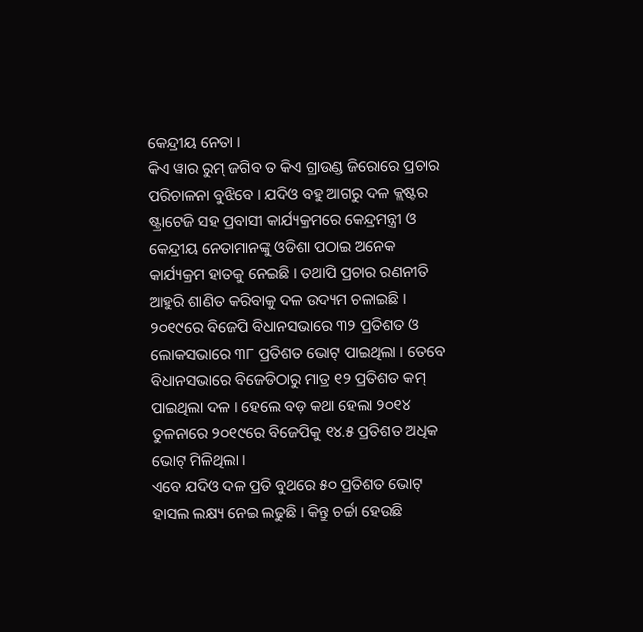କେନ୍ଦ୍ରୀୟ ନେତା ।
କିଏ ୱାର ରୁମ୍ ଜଗିବ ତ କିଏ ଗ୍ରାଉଣ୍ଡ ଜିରୋରେ ପ୍ରଚାର ପରିଚାଳନା ବୁଝିବେ । ଯଦିଓ ବହୁ ଆଗରୁ ଦଳ କ୍ଲଷ୍ଟର ଷ୍ଟ୍ରାଟେଜି ସହ ପ୍ରବାସୀ କାର୍ଯ୍ୟକ୍ରମରେ କେନ୍ଦ୍ରମନ୍ତ୍ରୀ ଓ କେନ୍ଦ୍ରୀୟ ନେତାମାନଙ୍କୁ ଓଡିଶା ପଠାଇ ଅନେକ କାର୍ଯ୍ୟକ୍ରମ ହାତକୁ ନେଇଛି । ତଥାପି ପ୍ରଚାର ରଣନୀତି ଆହୁରି ଶାଣିତ କରିବାକୁ ଦଳ ଉଦ୍ୟମ ଚଳାଇଛି ।
୨୦୧୯ରେ ବିଜେପି ବିଧାନସଭାରେ ୩୨ ପ୍ରତିଶତ ଓ ଲୋକସଭାରେ ୩୮ ପ୍ରତିଶତ ଭୋଟ୍ ପାଇଥିଲା । ତେବେ ବିଧାନସଭାରେ ବିଜେଡିଠାରୁ ମାତ୍ର ୧୨ ପ୍ରତିଶତ କମ୍ ପାଇଥିଲା ଦଳ । ହେଲେ ବଡ଼ କଥା ହେଲା ୨୦୧୪ ତୁଳନାରେ ୨୦୧୯ରେ ବିଜେପିକୁ ୧୪.୫ ପ୍ରତିଶତ ଅଧିକ ଭୋଟ୍ ମିଳିଥିଲା ।
ଏବେ ଯଦିଓ ଦଳ ପ୍ରତି ବୁଥରେ ୫୦ ପ୍ରତିଶତ ଭୋଟ୍ ହାସଲ ଲକ୍ଷ୍ୟ ନେଇ ଲଢୁଛି । କିନ୍ତୁ ଚର୍ଚ୍ଚା ହେଉଛି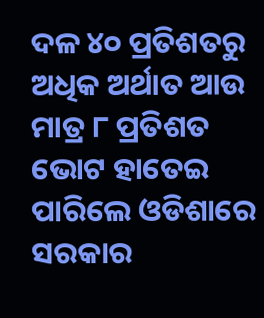ଦଳ ୪୦ ପ୍ରତିଶତରୁ ଅଧିକ ଅର୍ଥାତ ଆଉ ମାତ୍ର ୮ ପ୍ରତିଶତ ଭୋଟ ହାତେଇ ପାରିଲେ ଓଡିଶାରେ ସରକାର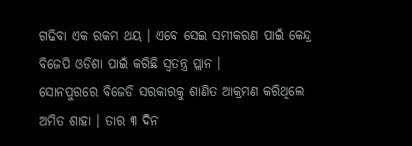ଗଢିବା ଏକ ରକମ ଥୟ । ଏବେ ସେଇ ସମୀକରଣ ପାଇଁ କେନ୍ଦ୍ର ବିଜେପି ଓଡିଶା ପାଇଁ କରିଛି ସ୍ୱତନ୍ତ୍ର ପ୍ଲାନ ।
ସୋନପୁରରେ ବିଜେଡି ସରକାରକୁ ଶାଣିତ ଆକ୍ରମଣ କରିଥିଲେ ଅମିତ ଶାହା । ତାର ୩ ଦିନ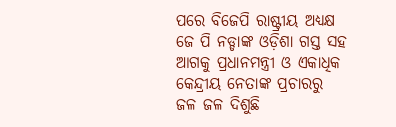ପରେ ବିଜେପି ରାଷ୍ଟ୍ରୀୟ ଅଧ୍ୟକ୍ଷ ଜେ ପି ନଡ୍ଡାଙ୍କ ଓଡ଼ିଶା ଗସ୍ତ ସହ ଆଗକୁ ପ୍ରଧାନମନ୍ତ୍ରୀ ଓ ଏକାଧିକ କେନ୍ଦ୍ରୀୟ ନେତାଙ୍କ ପ୍ରଚାରରୁ ଜଳ ଜଳ ଦିଶୁଛି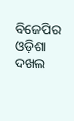ବିଜେପିର ଓଡ଼ିଶା ଦଖଲ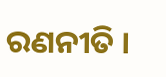ରଣନୀତି ।